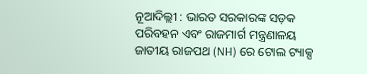ନୂଆଦିଲ୍ଲୀ : ଭାରତ ସରକାରଙ୍କ ସଡ଼କ ପରିବହନ ଏବଂ ରାଜମାର୍ଗ ମନ୍ତ୍ରଣାଳୟ ଜାତୀୟ ରାଜପଥ (NH) ରେ ଟୋଲ ଟ୍ୟାକ୍ସ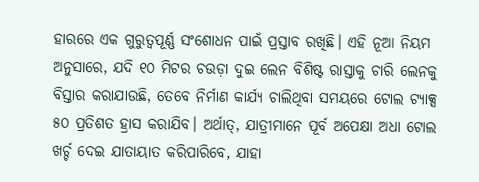ହାରରେ ଏକ ଗୁରୁତ୍ୱପୂର୍ଣ୍ଣ ସଂଶୋଧନ ପାଇଁ ପ୍ରସ୍ତାବ ରଖିଛି। ଏହି ନୂଆ ନିୟମ ଅନୁସାରେ, ଯଦି ୧୦ ମିଟର ଚଉଡ଼ା ଦୁଇ ଲେନ ବିଶିଷ୍ଟ ରାସ୍ତାକୁ ଚାରି ଲେନକୁ ବିସ୍ତାର କରାଯାଉଛି, ତେବେ ନିର୍ମାଣ କାର୍ଯ୍ୟ ଚାଲିଥିବା ସମୟରେ ଟୋଲ ଟ୍ୟାକ୍ସ ୫୦ ପ୍ରତିଶତ ହ୍ରାସ କରାଯିବ। ଅର୍ଥାତ୍, ଯାତ୍ରୀମାନେ ପୂର୍ବ ଅପେକ୍ଷା ଅଧା ଟୋଲ ଖର୍ଚ୍ଚ ଦେଇ ଯାତାୟାତ କରିପାରିବେ, ଯାହା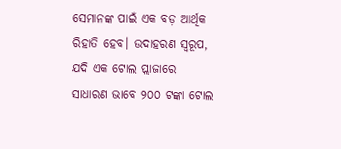ସେମାନଙ୍କ ପାଇଁ ଏକ ବଡ଼ ଆର୍ଥିକ ରିହାତି ହେବ। ଉଦାହରଣ ସ୍ୱରୂପ, ଯଦି ଏକ ଟୋଲ ପ୍ଲାଜାରେ ସାଧାରଣ ଭାବେ ୨୦୦ ଟଙ୍କା ଟୋଲ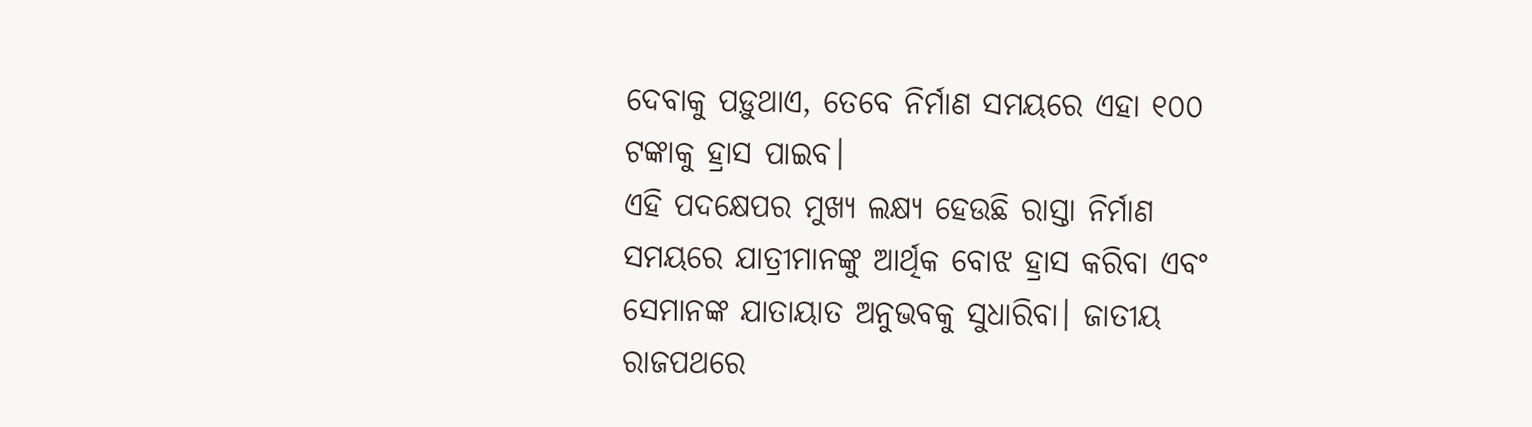ଦେବାକୁ ପଡ଼ୁଥାଏ, ତେବେ ନିର୍ମାଣ ସମୟରେ ଏହା ୧୦୦ ଟଙ୍କାକୁ ହ୍ରାସ ପାଇବ।
ଏହି ପଦକ୍ଷେପର ମୁଖ୍ୟ ଲକ୍ଷ୍ୟ ହେଉଛି ରାସ୍ତା ନିର୍ମାଣ ସମୟରେ ଯାତ୍ରୀମାନଙ୍କୁ ଆର୍ଥିକ ବୋଝ ହ୍ରାସ କରିବା ଏବଂ ସେମାନଙ୍କ ଯାତାୟାତ ଅନୁଭବକୁ ସୁଧାରିବା। ଜାତୀୟ ରାଜପଥରେ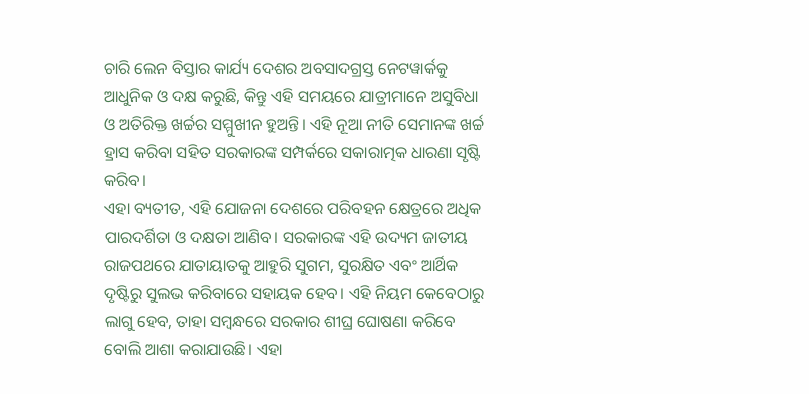ଚାରି ଲେନ ବିସ୍ତାର କାର୍ଯ୍ୟ ଦେଶର ଅବସାଦଗ୍ରସ୍ତ ନେଟୱାର୍କକୁ ଆଧୁନିକ ଓ ଦକ୍ଷ କରୁଛି, କିନ୍ତୁ ଏହି ସମୟରେ ଯାତ୍ରୀମାନେ ଅସୁବିଧା ଓ ଅତିରିକ୍ତ ଖର୍ଚ୍ଚର ସମ୍ମୁଖୀନ ହୁଅନ୍ତି। ଏହି ନୂଆ ନୀତି ସେମାନଙ୍କ ଖର୍ଚ୍ଚ ହ୍ରାସ କରିବା ସହିତ ସରକାରଙ୍କ ସମ୍ପର୍କରେ ସକାରାତ୍ମକ ଧାରଣା ସୃଷ୍ଟି କରିବ।
ଏହା ବ୍ୟତୀତ, ଏହି ଯୋଜନା ଦେଶରେ ପରିବହନ କ୍ଷେତ୍ରରେ ଅଧିକ ପାରଦର୍ଶିତା ଓ ଦକ୍ଷତା ଆଣିବ। ସରକାରଙ୍କ ଏହି ଉଦ୍ୟମ ଜାତୀୟ ରାଜପଥରେ ଯାତାୟାତକୁ ଆହୁରି ସୁଗମ, ସୁରକ୍ଷିତ ଏବଂ ଆର୍ଥିକ ଦୃଷ୍ଟିରୁ ସୁଲଭ କରିବାରେ ସହାୟକ ହେବ। ଏହି ନିୟମ କେବେଠାରୁ ଲାଗୁ ହେବ, ତାହା ସମ୍ବନ୍ଧରେ ସରକାର ଶୀଘ୍ର ଘୋଷଣା କରିବେ ବୋଲି ଆଶା କରାଯାଉଛି। ଏହା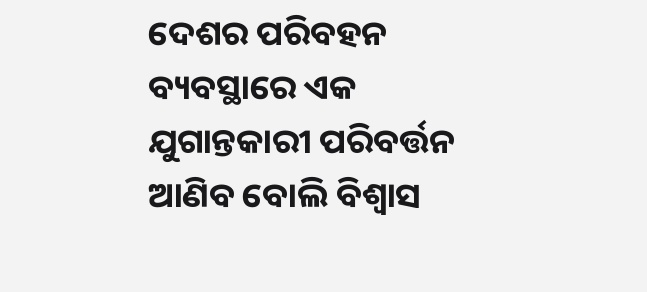ଦେଶର ପରିବହନ ବ୍ୟବସ୍ଥାରେ ଏକ ଯୁଗାନ୍ତକାରୀ ପରିବର୍ତ୍ତନ ଆଣିବ ବୋଲି ବିଶ୍ୱାସ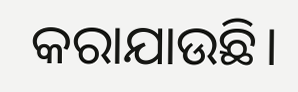କରାଯାଉଛି।